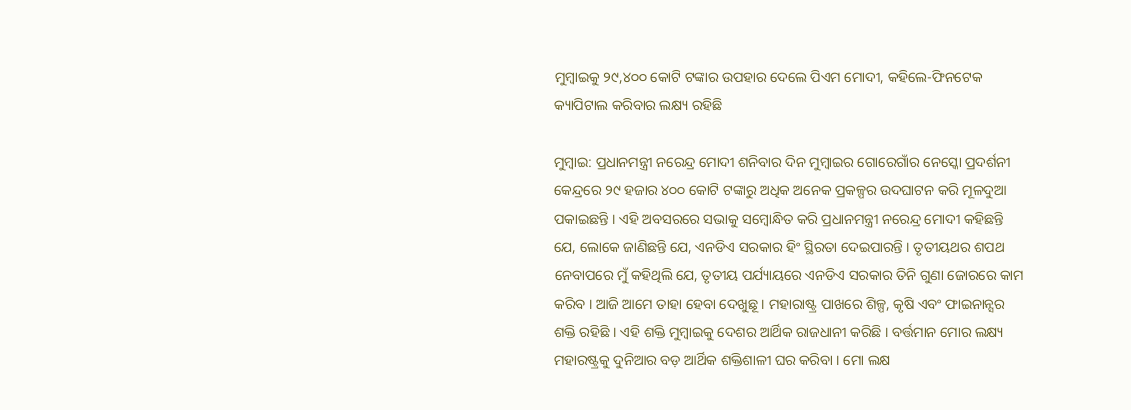ମୁମ୍ବାଇକୁ ୨୯,୪୦୦ କୋଟି ଟଙ୍କାର ଉପହାର ଦେଲେ ପିଏମ ମୋଦୀ, କହିଲେ-ଫିନଟେକ କ୍ୟାପିଟାଲ କରିବାର ଲକ୍ଷ୍ୟ ରହିଛି

ମୁମ୍ବାଇ: ପ୍ରଧାନମନ୍ତ୍ରୀ ନରେନ୍ଦ୍ର ମୋଦୀ ଶନିବାର ଦିନ ମୁମ୍ବାଇର ଗୋରେଗାଁର ନେସ୍କୋ ପ୍ରଦର୍ଶନୀ କେନ୍ଦ୍ରରେ ୨୯ ହଜାର ୪୦୦ କୋଟି ଟଙ୍କାରୁ ଅଧିକ ଅନେକ ପ୍ରକଳ୍ପର ଉଦଘାଟନ କରି ମୂଳଦୁଆ ପକାଇଛନ୍ତି । ଏହି ଅବସରରେ ସଭାକୁ ସମ୍ବୋନ୍ଧିତ କରି ପ୍ରଧାନମନ୍ତ୍ରୀ ନରେନ୍ଦ୍ର ମୋଦୀ କହିଛନ୍ତି ଯେ, ଲୋକେ ଜାଣିଛନ୍ତି ଯେ, ଏନଡିଏ ସରକାର ହିଂ ସ୍ଥିରତା ଦେଇପାରନ୍ତି । ତୃତୀୟଥର ଶପଥ ନେବାପରେ ମୁଁ କହିଥିଲି ଯେ, ତୃତୀୟ ପର୍ଯ୍ୟାୟରେ ଏନଡିଏ ସରକାର ତିନି ଗୁଣା ଜୋରରେ କାମ କରିବ । ଆଜି ଆମେ ତାହା ହେବା ଦେଖୁଛୂ । ମହାରାଷ୍ଟ୍ର ପାଖରେ ଶିଳ୍ପ, କୃଷି ଏବଂ ଫାଇନାନ୍ସର ଶକ୍ତି ରହିଛି । ଏହି ଶକ୍ତି ମୁମ୍ବାଇକୁ ଦେଶର ଆର୍ଥିକ ରାଜଧାନୀ କରିଛି । ବର୍ତ୍ତମାନ ମୋର ଲକ୍ଷ୍ୟ ମହାରଷ୍ଟ୍ରକୁ ଦୁନିଆର ବଡ଼ ଆର୍ଥିକ ଶକ୍ତିଶାଳୀ ଘର କରିବା । ମୋ ଲକ୍ଷ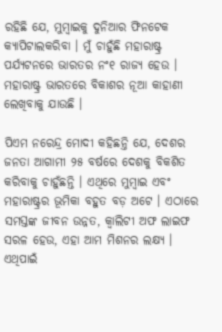ରହିଛି ଯେ, ମୁମ୍ବାଇକୁ ଦୁନିଆର ଫିନଟେକ କ୍ୟାପିଟାଲକରିବା । ମୁଁ ଚାହୁଁଛି ମହାରାଷ୍ଟ୍ର ପର୍ଯ୍ୟଟନରେ ଭାରତର ନଂ୧ ରାଜ୍ୟ ହେଉ । ମହାରାଷ୍ଟ୍ର ଭାରତରେ ବିକାଶର ନୂଆ କାହାଣୀ ଲେଖିବାକୁ ଯାଉଛି ।

ପିଏମ ନରେନ୍ଦ୍ର ମୋଦୀ କହିଛନ୍ତି ଯେ, ଦେଶର ଜନତା ଆଗାମୀ ୨୫ ବର୍ଷରେ ଦେଶକୁ ବିକଶିତ କରିବାକୁ ଚାହୁଁଛନ୍ତି । ଏଥିରେ ମୁମ୍ବାଇ ଏବଂ ମହାରାଷ୍ଟ୍ରର ଭୂମିକା ବହୁତ ବଡ଼ ଅଟେ । ଏଠାରେ ସମସ୍ତଙ୍କ ଜୀବନ ଉନ୍ନତ, କ୍ୱାଲିଟୀ ଅଫ ଲାଇଫ ସରଳ ହେଉ, ଏହା ଆମ ମିଶନର ଲକ୍ଷ୍ୟ । ଏଥିପାଇଁ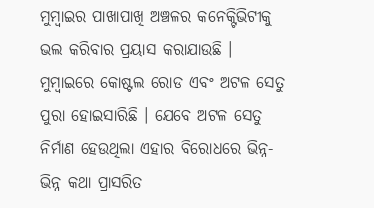ମୁମ୍ବାଇର ପାଖାପାଖି ଅଞ୍ଚଳର କନେକ୍ଟିଭିଟୀକୁ ଭଲ କରିବାର ପ୍ରୟାସ କରାଯାଉଛି । ମୁମ୍ବାଇରେ କୋଷ୍ଟଲ ରୋଡ ଏବଂ ଅଟଳ ସେତୁ ପୁରା ହୋଇସାରିଛି । ଯେବେ ଅଟଳ ସେତୁ ନିର୍ମାଣ ହେଉଥିଲା ଏହାର ବିରୋଧରେ ଭିନ୍ନ-ଭିନ୍ନ କଥା ପ୍ରାସରିତ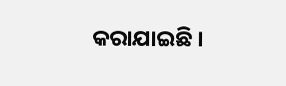କରାଯାଇଛି ।